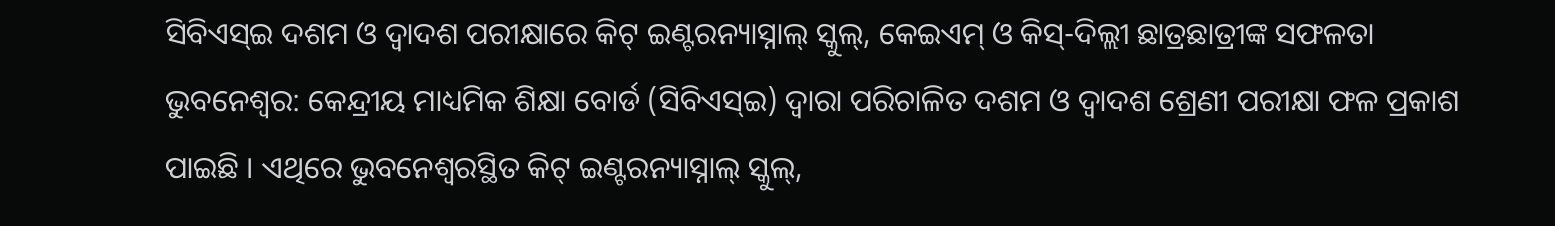ସିବିଏସ୍ଇ ଦଶମ ଓ ଦ୍ୱାଦଶ ପରୀକ୍ଷାରେ କିଟ୍ ଇଣ୍ଟରନ୍ୟାସ୍ନାଲ୍ ସ୍କୁଲ୍, କେଇଏମ୍ ଓ କିସ୍-ଦିଲ୍ଲୀ ଛାତ୍ରଛାତ୍ରୀଙ୍କ ସଫଳତା
ଭୁବନେଶ୍ୱର: କେନ୍ଦ୍ରୀୟ ମାଧ୍ୟମିକ ଶିକ୍ଷା ବୋର୍ଡ (ସିବିଏସ୍ଇ) ଦ୍ୱାରା ପରିଚାଳିତ ଦଶମ ଓ ଦ୍ୱାଦଶ ଶ୍ରେଣୀ ପରୀକ୍ଷା ଫଳ ପ୍ରକାଶ ପାଇଛି । ଏଥିରେ ଭୁବନେଶ୍ୱରସ୍ଥିତ କିଟ୍ ଇଣ୍ଟରନ୍ୟାସ୍ନାଲ୍ ସ୍କୁଲ୍,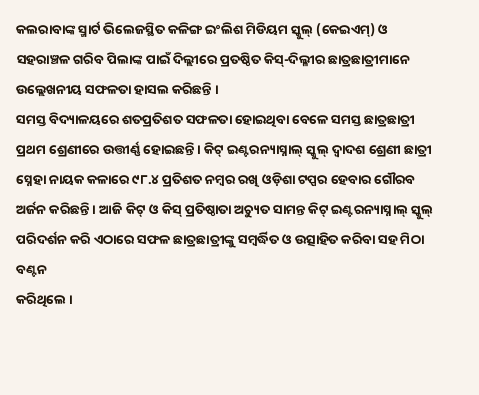କଲରାବାଙ୍କ ସ୍ମାର୍ଟ ଭିଲେଜସ୍ଥିତ କଳିଙ୍ଗ ଇଂଲିଶ ମିଡିୟମ ସ୍କୁଲ୍ (କେଇଏମ୍) ଓ ସହରାଞ୍ଚଳ ଗରିବ ପିଲାଙ୍କ ପାଇଁ ଦିଲ୍ଲୀରେ ପ୍ରତଷ୍ଠିତ କିସ୍-ଦିଲ୍ଳୀର ଛାତ୍ରଛାତ୍ରୀମାନେ ଉଲ୍ଲେଖନୀୟ ସଫଳତା ହାସଲ କରିଛନ୍ତି ।
ସମସ୍ତ ବିଦ୍ୟାଳୟରେ ଶତପ୍ରତିଶତ ସଫଳତା ହୋଇଥିବା ବେଳେ ସମସ୍ତ ଛାତ୍ରଛାତ୍ରୀ ପ୍ରଥମ ଶ୍ରେଣୀରେ ଉତ୍ତୀର୍ଣ୍ଣ ହୋଇଛନ୍ତି । କିଟ୍ ଇଣ୍ଟରନ୍ୟାସ୍ନାଲ୍ ସ୍କୁଲ୍ ଦ୍ୱାଦଶ ଶ୍ରେଣୀ ଛାତ୍ରୀ ସ୍ନେହା ନାୟକ କଳାରେ ୯୮.୪ ପ୍ରତିଶତ ନମ୍ବର ରଖି ଓଡ଼ିଶା ଟପ୍ପର ହେବାର ଗୌରବ ଅର୍ଜନ କରିଛନ୍ତି । ଆଜି କିଟ୍ ଓ କିସ୍ ପ୍ରତିଷ୍ଠାତା ଅଚ୍ୟୁତ ସାମନ୍ତ କିଟ୍ ଇଣ୍ଟରନ୍ୟାସ୍ନାଲ୍ ସ୍କୁଲ୍ ପରିଦର୍ଶନ କରି ଏଠାରେ ସଫଳ ଛାତ୍ରଛାତ୍ରୀଙ୍କୁ ସମ୍ବର୍ଦ୍ଧିତ ଓ ଉତ୍ସାହିତ କରିବା ସହ ମିଠା ବଣ୍ଟନ
କରିଥିଲେ ।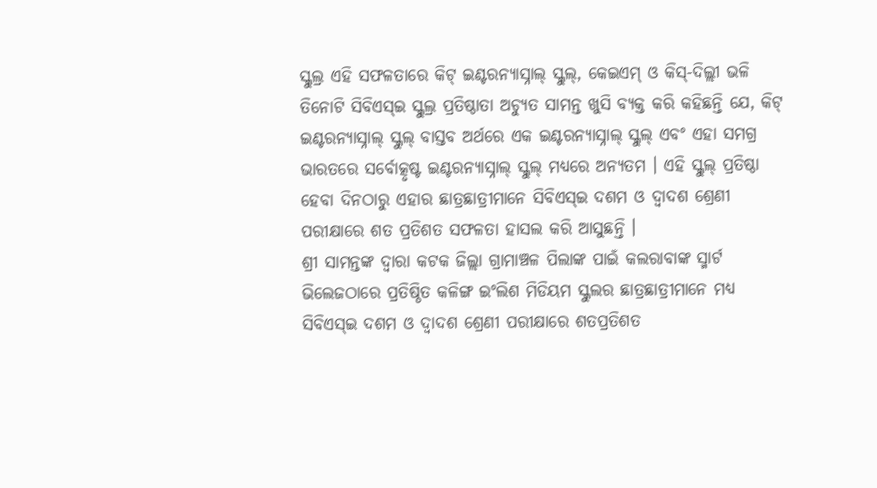ସ୍କୁଲ୍ର ଏହି ସଫଳତାରେ କିଟ୍ ଇଣ୍ଟରନ୍ୟାସ୍ନାଲ୍ ସ୍କୁଲ୍, କେଇଏମ୍ ଓ କିସ୍-ଦିଲ୍ଲୀ ଭଳି ତିନୋଟି ସିବିଏସ୍ଇ ସ୍କୁଲ୍ର ପ୍ରତିଷ୍ଠାତା ଅଚ୍ୟୁତ ସାମନ୍ତ ଖୁସି ବ୍ୟକ୍ତ କରି କହିଛନ୍ତି ଯେ, କିଟ୍ ଇଣ୍ଟରନ୍ୟାସ୍ନାଲ୍ ସ୍କୁଲ୍ ବାସ୍ତବ ଅର୍ଥରେ ଏକ ଇଣ୍ଟରନ୍ୟାସ୍ନାଲ୍ ସ୍କୁଲ୍ ଏବଂ ଏହା ସମଗ୍ର ଭାରତରେ ସର୍ବୋତ୍କୃଷ୍ଟ ଇଣ୍ଟରନ୍ୟାସ୍ନାଲ୍ ସ୍କୁଲ୍ ମଧ୍ୟରେ ଅନ୍ୟତମ । ଏହି ସ୍କୁଲ୍ ପ୍ରତିଷ୍ଠା ହେବା ଦିନଠାରୁ ଏହାର ଛାତ୍ରଛାତ୍ରୀମାନେ ସିବିଏସ୍ଇ ଦଶମ ଓ ଦ୍ୱାଦଶ ଶ୍ରେଣୀ ପରୀକ୍ଷାରେ ଶତ ପ୍ରତିଶତ ସଫଳତା ହାସଲ କରି ଆସୁଛନ୍ତି ।
ଶ୍ରୀ ସାମନ୍ତଙ୍କ ଦ୍ୱାରା କଟକ ଜିଲ୍ଲା ଗ୍ରାମାଞ୍ଚଳ ପିଲାଙ୍କ ପାଇଁ କଲରାବାଙ୍କ ସ୍ମାର୍ଟ ଭିଲେଜଠାରେ ପ୍ରତିଷ୍ଠିତ କଳିଙ୍ଗ ଇଂଲିଶ ମିଡିୟମ ସ୍କୁଲର ଛାତ୍ରଛାତ୍ରୀମାନେ ମଧ୍ୟ ସିବିଏସ୍ଇ ଦଶମ ଓ ଦ୍ୱାଦଶ ଶ୍ରେଣୀ ପରୀକ୍ଷାରେ ଶତପ୍ରତିଶତ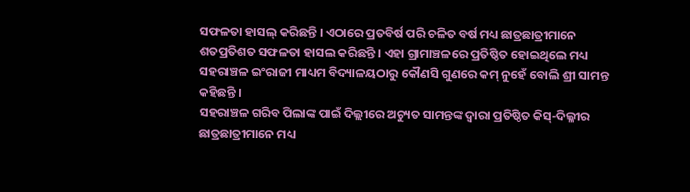ସଫଳତା ହାସଲ୍ କରିଛନ୍ତି । ଏଠାରେ ପ୍ରତବିର୍ଷ ପରି ଚଳିତ ବର୍ଷ ମଧ୍ୟ ଛାତ୍ରଛାତ୍ରୀମାନେ ଶତପ୍ରତିଶତ ସଫଳତା ହାସଲ କରିଛନ୍ତି । ଏହା ଗ୍ରାମାଞ୍ଚଳରେ ପ୍ରତିଷ୍ଠିତ ହୋଇଥିଲେ ମଧ୍ୟ ସହରାଞ୍ଚଳ ଇଂରାଜୀ ମାଧ୍ୟମ ବିଦ୍ୟାଳୟଠାରୁ କୌଣସି ଗୁଣରେ କମ୍ ନୁହେଁ ବୋଲି ଶ୍ରୀ ସାମନ୍ତ କହିଛନ୍ତି ।
ସହରାଞ୍ଚଳ ଗରିବ ପିଲାଙ୍କ ପାଇଁ ଦିଲ୍ଲୀରେ ଅଚ୍ୟୁତ ସାମନ୍ତଙ୍କ ଦ୍ୱାରା ପ୍ରତିଷ୍ଠିତ କିସ୍-ଦିଲ୍ଳୀର ଛାତ୍ରଛାତ୍ରୀମାନେ ମଧ୍ୟ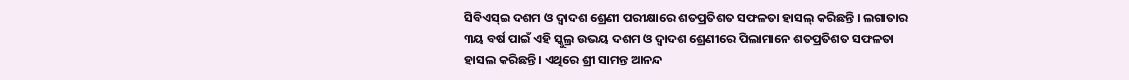ସିବିଏସ୍ଇ ଦଶମ ଓ ଦ୍ୱାଦଶ ଶ୍ରେଣୀ ପରୀକ୍ଷାରେ ଶତପ୍ରତିଶତ ସଫଳତା ହାସଲ୍ କରିଛନ୍ତି । ଲଗାତାର ୩ୟ ବର୍ଷ ପାଇଁ ଏହି ସ୍କୁଲ୍ର ଉଭୟ ଦଶମ ଓ ଦ୍ୱାଦଶ ଶ୍ରେଣୀରେ ପିଲାମାନେ ଶତପ୍ରତିଶତ ସଫଳତା ହାସଲ କରିଛନ୍ତି । ଏଥିରେ ଶ୍ରୀ ସାମନ୍ତ ଆନନ୍ଦ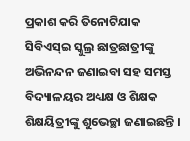ପ୍ରକାଶ କରି ତିନୋଟିଯାକ ସିବିଏସ୍ଇ ସ୍କୁଲ୍ର ଛାତ୍ରଛାତ୍ରୀଙ୍କୁ ଅଭିନନ୍ଦନ ଜଣାଇବା ସହ ସମସ୍ତ ବିଦ୍ୟାଳୟର ଅଧ୍ୟକ୍ଷ ଓ ଶିକ୍ଷକ ଶିକ୍ଷୟିତ୍ରୀଙ୍କୁ ଶୁଭେଚ୍ଛା ଜଣାଇଛନ୍ତି ।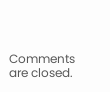Comments are closed.